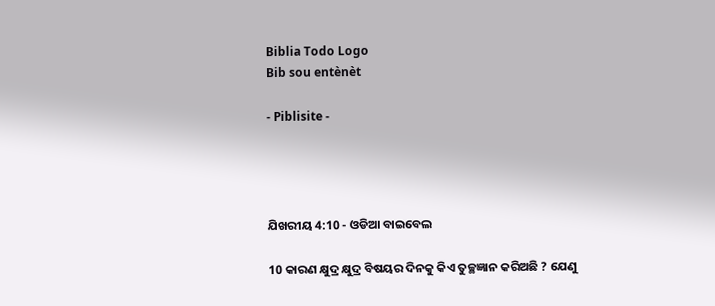Biblia Todo Logo
Bib sou entènèt

- Piblisite -




ଯିଖରୀୟ 4:10 - ଓଡିଆ ବାଇବେଲ

10 କାରଣ କ୍ଷୁଦ୍ର କ୍ଷୁଦ୍ର ବିଷୟର ଦିନକୁ କିଏ ତୁଚ୍ଛଜ୍ଞାନ କରିଅଛି ? ଯେଣୁ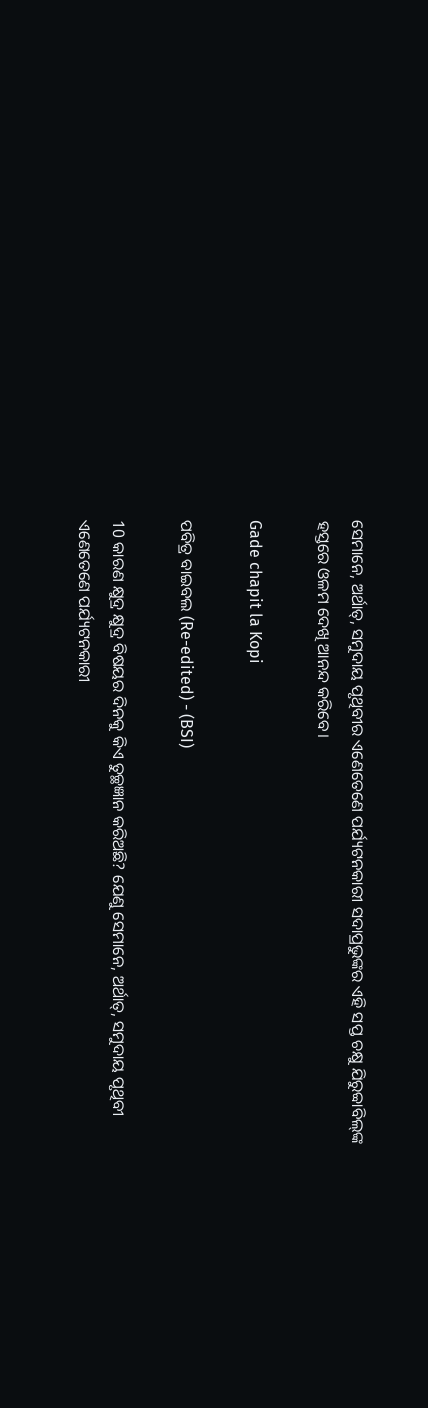ସେମାନେ, ଅର୍ଥାତ୍‍, ସମୁଦାୟ ପୃଥିବୀର ଏଣେତେଣେ ପର୍ଯ୍ୟଟନକାରୀ ସଦାପ୍ରଭୁଙ୍କର ଏହି ସପ୍ତ ଚକ୍ଷୁ ଯିରୁବ୍ବାବିଲ୍‍ଙ୍କ ହସ୍ତରେ ଓଳମ ଦେଖି ଆନନ୍ଦ କରିବେ।

Gade chapit la Kopi

ପବିତ୍ର ବାଇବଲ (Re-edited) - (BSI)

10 କାରଣ କ୍ଷୁଦ୍ର କ୍ଷୁଦ୍ର ବିଷୟର ଦିନକୁ କିଏ ତୁଚ୍ଛଜ୍ଞାନ କରିଅଛି? ଯେଣୁ ସେମାନେ, ଅର୍ଥାତ୍, ସମୁଦାୟ ପୃଥିବୀ ଏଣେତେଣେ ପର୍ଯ୍ୟଟନକାରୀ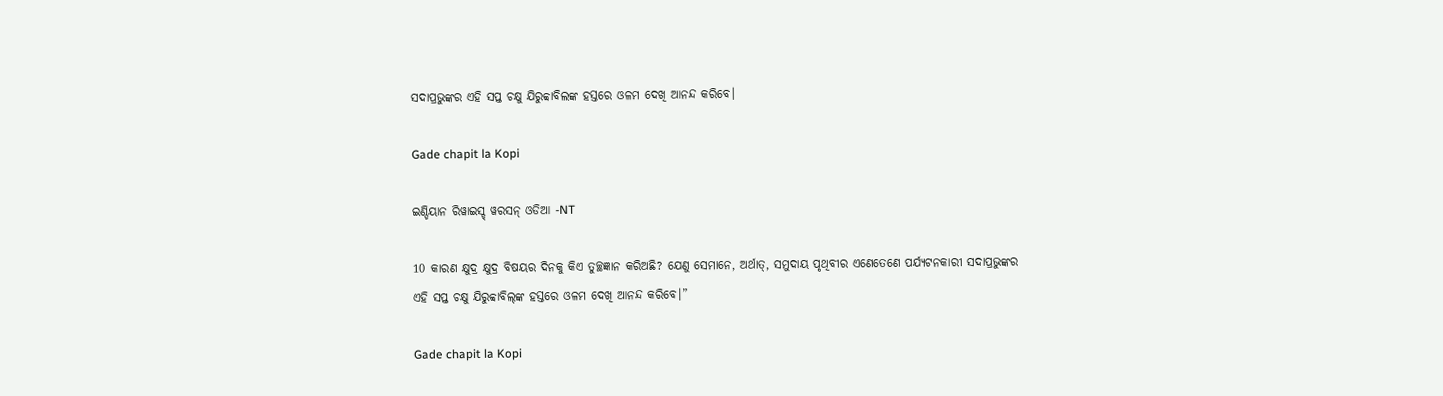ସଦାପ୍ରଭୁଙ୍କର ଏହି ସପ୍ତ ଚକ୍ଷୁ ଯିରୁବ୍ବାବିଲଙ୍କ ହସ୍ତରେ ଓଳମ ଦେଖି ଆନନ୍ଦ କରିବେ।

Gade chapit la Kopi

ଇଣ୍ଡିୟାନ ରିୱାଇସ୍ଡ୍ ୱରସନ୍ ଓଡିଆ -NT

10 କାରଣ କ୍ଷୁଦ୍ର କ୍ଷୁଦ୍ର ବିଷୟର ଦିନକୁ କିଏ ତୁଚ୍ଛଜ୍ଞାନ କରିଅଛି? ଯେଣୁ ସେମାନେ, ଅର୍ଥାତ୍‍, ସମୁଦାୟ ପୃଥିବୀର ଏଣେତେଣେ ପର୍ଯ୍ୟଟନକାରୀ ସଦାପ୍ରଭୁଙ୍କର ଏହି ସପ୍ତ ଚକ୍ଷୁ ଯିରୁବ୍ବାବିଲ୍‍ଙ୍କ ହସ୍ତରେ ଓଳମ ଦେଖି ଆନନ୍ଦ କରିବେ।”

Gade chapit la Kopi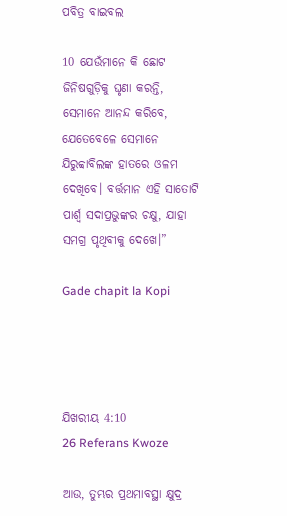ପବିତ୍ର ବାଇବଲ

10 ଯେଉଁମାନେ କି ଛୋଟ ଜିନିଷଗୁଡ଼ିକୁ ଘୃଣା କରନ୍ତି, ସେମାନେ ଆନନ୍ଦ କରିବେ, ଯେତେବେଳେ ସେମାନେ ଯିରୁବ୍ବାବିଲଙ୍କ ହାତରେ ଓଳମ ଦେଖିବେ। ବର୍ତ୍ତମାନ ଏହି ସାତୋଟି ପାର୍ଶ୍ୱ ସଦାପ୍ରଭୁଙ୍କର ଚକ୍ଷୁ, ଯାହା ସମଗ୍ର ପୃଥିବୀକୁ ଦେଖେ।”

Gade chapit la Kopi




ଯିଖରୀୟ 4:10
26 Referans Kwoze

ଆଉ, ତୁମ୍ଭର ପ୍ରଥମାବସ୍ଥା କ୍ଷୁଦ୍ର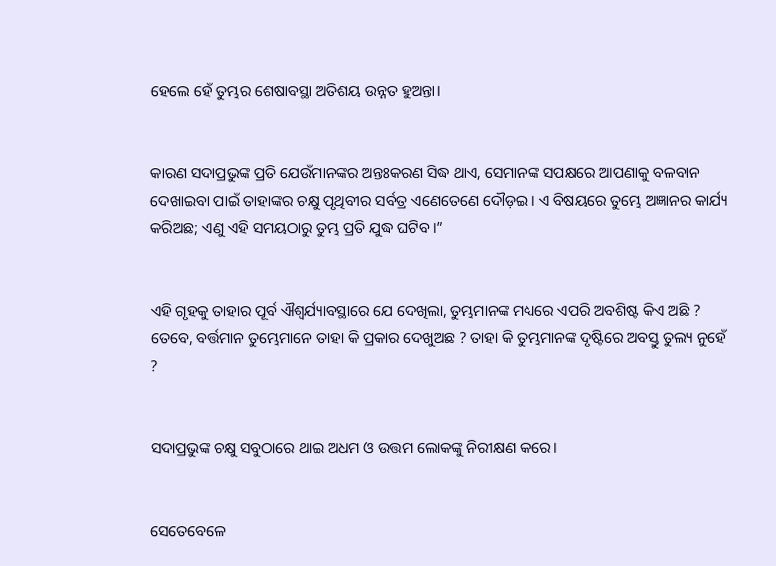ହେଲେ ହେଁ ତୁମ୍ଭର ଶେଷାବସ୍ଥା ଅତିଶୟ ଉନ୍ନତ ହୁଅନ୍ତା।


କାରଣ ସଦାପ୍ରଭୁଙ୍କ ପ୍ରତି ଯେଉଁମାନଙ୍କର ଅନ୍ତଃକରଣ ସିଦ୍ଧ ଥାଏ, ସେମାନଙ୍କ ସପକ୍ଷରେ ଆପଣାକୁ ବଳବାନ ଦେଖାଇବା ପାଇଁ ତାହାଙ୍କର ଚକ୍ଷୁ ପୃଥିବୀର ସର୍ବତ୍ର ଏଣେତେଣେ ଦୌଡ଼ଇ। ଏ ବିଷୟରେ ତୁମ୍ଭେ ଅଜ୍ଞାନର କାର୍ଯ୍ୟ କରିଅଛ; ଏଣୁ ଏହି ସମୟଠାରୁ ତୁମ୍ଭ ପ୍ରତି ଯୁଦ୍ଧ ଘଟିବ।”


ଏହି ଗୃହକୁ ତାହାର ପୂର୍ବ ଐଶ୍ୱର୍ଯ୍ୟାବସ୍ଥାରେ ଯେ ଦେଖିଲା, ତୁମ୍ଭମାନଙ୍କ ମଧ୍ୟରେ ଏପରି ଅବଶିଷ୍ଟ କିଏ ଅଛି ? ତେବେ, ବର୍ତ୍ତମାନ ତୁମ୍ଭେମାନେ ତାହା କି ପ୍ରକାର ଦେଖୁଅଛ ? ତାହା କି ତୁମ୍ଭମାନଙ୍କ ଦୃଷ୍ଟିରେ ଅବସ୍ତୁ ତୁଲ୍ୟ ନୁହେଁ ?


ସଦାପ୍ରଭୁଙ୍କ ଚକ୍ଷୁ ସବୁଠାରେ ଥାଇ ଅଧମ ଓ ଉତ୍ତମ ଲୋକଙ୍କୁ ନିରୀକ୍ଷଣ କରେ।


ସେତେବେଳେ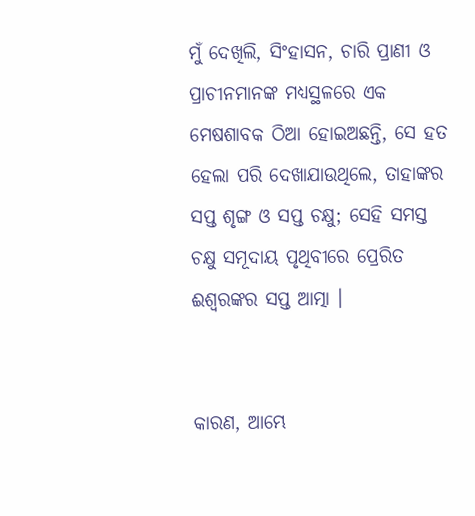ମୁଁ ଦେଖିଲି, ସିଂହାସନ, ଚାରି ପ୍ରାଣୀ ଓ ପ୍ରାଚୀନମାନଙ୍କ ମଧ୍ୟସ୍ଥଳରେ ଏକ ମେଷଶାବକ ଠିଆ ହୋଇଅଛନ୍ତି, ସେ ହତ ହେଲା ପରି ଦେଖାଯାଉଥିଲେ, ତାହାଙ୍କର ସପ୍ତ ଶୃଙ୍ଗ ଓ ସପ୍ତ ଚକ୍ଷୁ; ସେହି ସମସ୍ତ ଚକ୍ଷୁ ସମୂଦାୟ ପୃଥିବୀରେ ପ୍ରେରିତ ଈଶ୍ୱରଙ୍କର ସପ୍ତ ଆତ୍ମା ।


କାରଣ, ଆମ୍ଭେ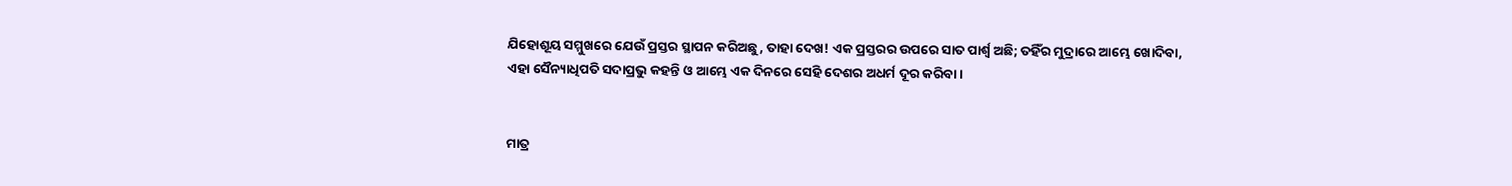ଯିହୋଶୂୟ ସମ୍ମୁଖରେ ଯେଉଁ ପ୍ରସ୍ତର ସ୍ଥାପନ କରିଅଛୁ, ତାହା ଦେଖ! ଏକ ପ୍ରସ୍ତରର ଉପରେ ସାତ ପାର୍ଶ୍ୱ ଅଛି; ତହିଁର ମୁଦ୍ରାରେ ଆମ୍ଭେ ଖୋଦିବା, ଏହା ସୈନ୍ୟାଧିପତି ସଦାପ୍ରଭୁ କହନ୍ତି ଓ ଆମ୍ଭେ ଏକ ଦିନରେ ସେହି ଦେଶର ଅଧର୍ମ ଦୂର କରିବା।


ମାତ୍ର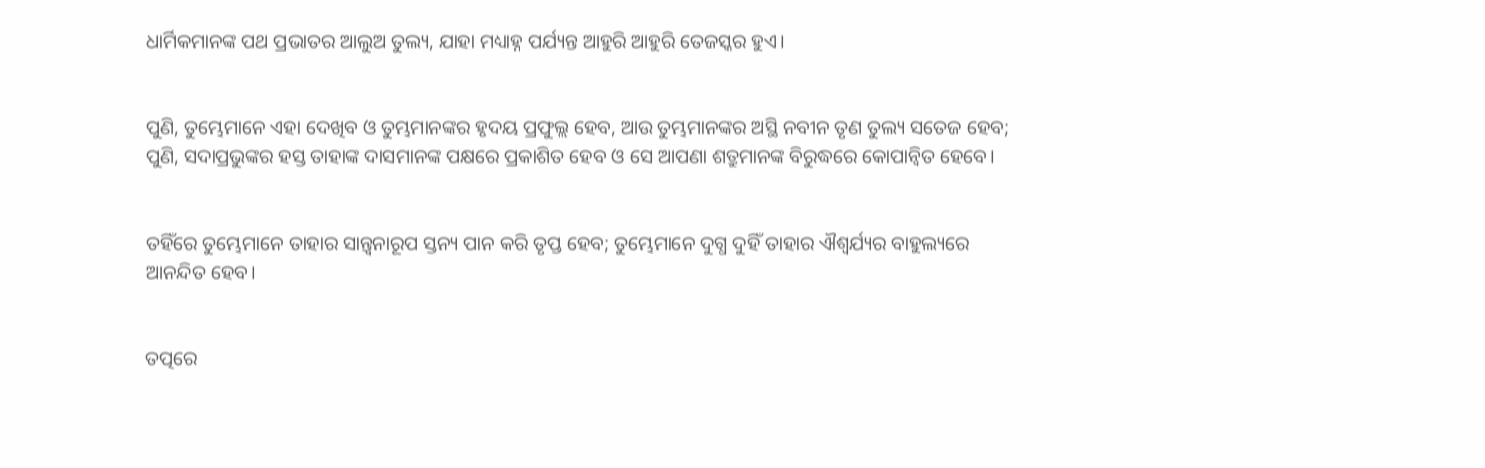ଧାର୍ମିକମାନଙ୍କ ପଥ ପ୍ରଭାତର ଆଲୁଅ ତୁଲ୍ୟ, ଯାହା ମଧ୍ୟାହ୍ନ ପର୍ଯ୍ୟନ୍ତ ଆହୁରି ଆହୁରି ତେଜସ୍କର ହୁଏ।


ପୁଣି, ତୁମ୍ଭେମାନେ ଏହା ଦେଖିବ ଓ ତୁମ୍ଭମାନଙ୍କର ହୃଦୟ ପ୍ରଫୁଲ୍ଲ ହେବ, ଆଉ ତୁମ୍ଭମାନଙ୍କର ଅସ୍ଥି ନବୀନ ତୃଣ ତୁଲ୍ୟ ସତେଜ ହେବ; ପୁଣି, ସଦାପ୍ରଭୁଙ୍କର ହସ୍ତ ତାହାଙ୍କ ଦାସମାନଙ୍କ ପକ୍ଷରେ ପ୍ରକାଶିତ ହେବ ଓ ସେ ଆପଣା ଶତ୍ରୁମାନଙ୍କ ବିରୁଦ୍ଧରେ କୋପାନ୍ୱିତ ହେବେ।


ତହିଁରେ ତୁମ୍ଭେମାନେ ତାହାର ସାନ୍ତ୍ୱନାରୂପ ସ୍ତନ୍ୟ ପାନ କରି ତୃପ୍ତ ହେବ; ତୁମ୍ଭେମାନେ ଦୁଗ୍ଧ ଦୁହିଁ ତାହାର ଐଶ୍ୱର୍ଯ୍ୟର ବାହୁଲ୍ୟରେ ଆନନ୍ଦିତ ହେବ।


ତତ୍ପରେ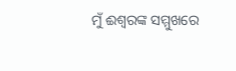ମୁଁ ଈଶ୍ୱରଙ୍କ ସମ୍ମୁଖରେ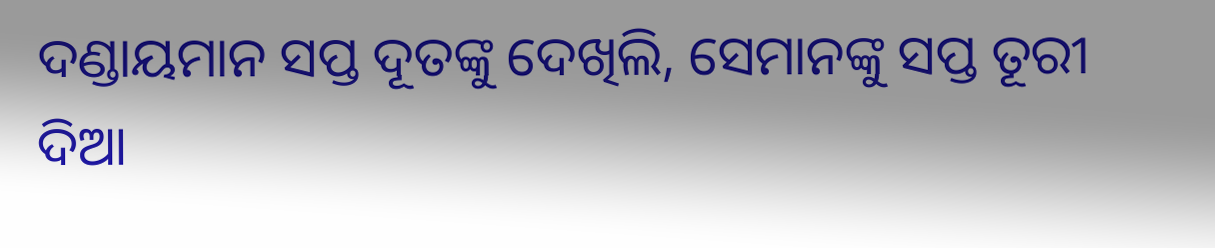ଦଣ୍ଡାୟମାନ ସପ୍ତ ଦୂତଙ୍କୁ ଦେଖିଲି, ସେମାନଙ୍କୁ ସପ୍ତ ତୂରୀ ଦିଆ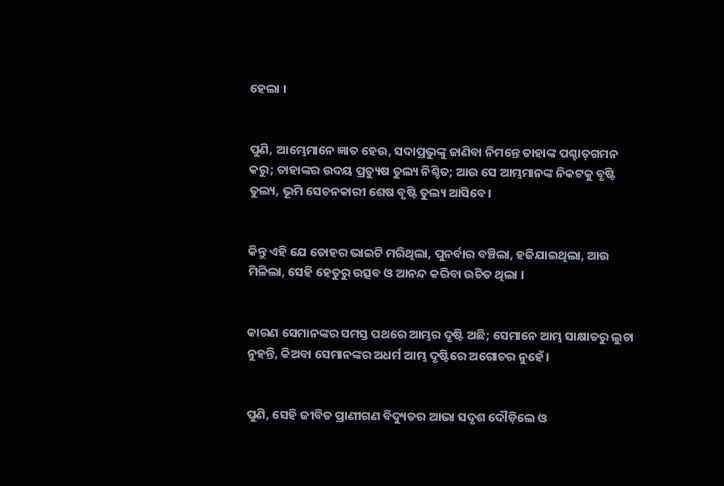ହେଲା ।


ପୁଣି, ଆମ୍ଭେମାନେ ଜ୍ଞାତ ହେଉ, ସଦାପ୍ରଭୁଙ୍କୁ ଜାଣିବା ନିମନ୍ତେ ତାହାଙ୍କ ପଶ୍ଚାତ୍‍ଗମନ କରୁ; ତାହାଙ୍କର ଉଦୟ ପ୍ରତ୍ୟୁଷ ତୁଲ୍ୟ ନିଶ୍ଚିତ; ଆଉ ସେ ଆମ୍ଭମାନଙ୍କ ନିକଟକୁ ବୃଷ୍ଟି ତୁଲ୍ୟ, ଭୂମି ସେଚନକାରୀ ଶେଷ ବୃଷ୍ଟି ତୁଲ୍ୟ ଆସିବେ।


କିନ୍ତୁ ଏହି ଯେ ତୋହର ଭାଇଟି ମରିଥିଲା, ପୁନର୍ବାର ବଞ୍ଚିଲା, ହଜିଯାଇଥିଲା, ଆଉ ମିଳିଲା, ସେହି ହେତୁରୁ ଉତ୍ସବ ଓ ଆନନ୍ଦ କରିବା ଉଚିତ ଥିଲା ।


କାରଣ ସେମାନଙ୍କର ସମସ୍ତ ପଥରେ ଆମ୍ଭର ଦୃଷ୍ଟି ଅଛି; ସେମାନେ ଆମ୍ଭ ସାକ୍ଷାତରୁ ଲୁଚା ନୁହନ୍ତି, କିଅବା ସେମାନଙ୍କର ଅଧର୍ମ ଆମ୍ଭ ଦୃଷ୍ଟିରେ ଅଗୋଚର ନୁହେଁ।


ପୁଣି, ସେହି ଜୀବିତ ପ୍ରାଣୀଗଣ ବିଦ୍ୟୁତର ଆଭା ସଦୃଶ ଦୌଡ଼ିଲେ ଓ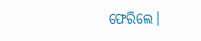ଫେରିଲେ।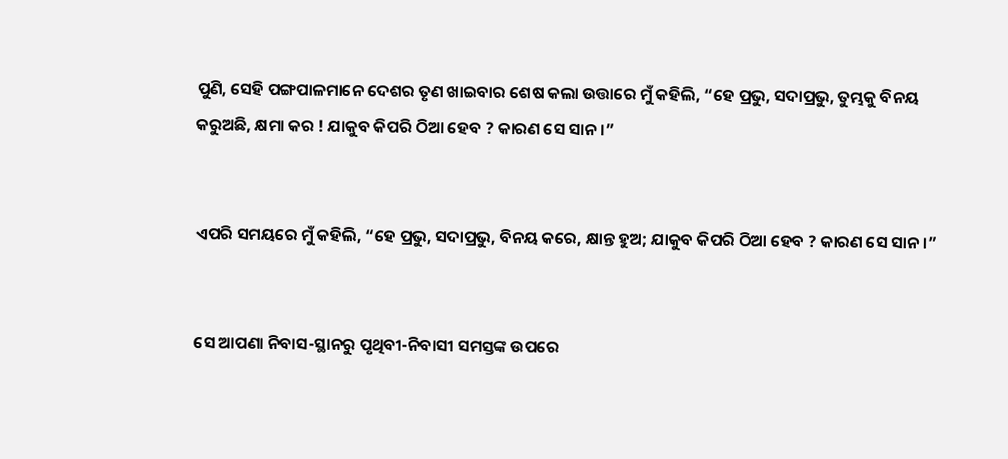ପୁଣି, ସେହି ପଙ୍ଗପାଳମାନେ ଦେଶର ତୃଣ ଖାଇବାର ଶେଷ କଲା ଉତ୍ତାରେ ମୁଁ କହିଲି, “ହେ ପ୍ରଭୁ, ସଦାପ୍ରଭୁ, ତୁମ୍ଭକୁ ବିନୟ କରୁଅଛି, କ୍ଷମା କର ! ଯାକୁବ କିପରି ଠିଆ ହେବ ? କାରଣ ସେ ସାନ।”


ଏପରି ସମୟରେ ମୁଁ କହିଲି, “ହେ ପ୍ରଭୁ, ସଦାପ୍ରଭୁ, ବିନୟ କରେ, କ୍ଷାନ୍ତ ହୁଅ; ଯାକୁବ କିପରି ଠିଆ ହେବ ? କାରଣ ସେ ସାନ।”


ସେ ଆପଣା ନିବାସ-ସ୍ଥାନରୁ ପୃଥିବୀ-ନିବାସୀ ସମସ୍ତଙ୍କ ଉପରେ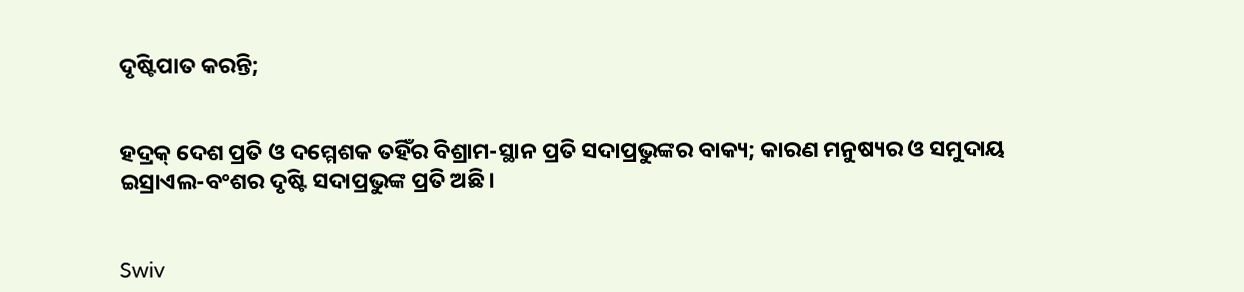ଦୃଷ୍ଟିପାତ କରନ୍ତି;


ହଦ୍ରକ୍‍ ଦେଶ ପ୍ରତି ଓ ଦମ୍ମେଶକ ତହିଁର ବିଶ୍ରାମ-ସ୍ଥାନ ପ୍ରତି ସଦାପ୍ରଭୁଙ୍କର ବାକ୍ୟ; କାରଣ ମନୁଷ୍ୟର ଓ ସମୁଦାୟ ଇସ୍ରାଏଲ-ବଂଶର ଦୃଷ୍ଟି ସଦାପ୍ରଭୁଙ୍କ ପ୍ରତି ଅଛି।


Swiv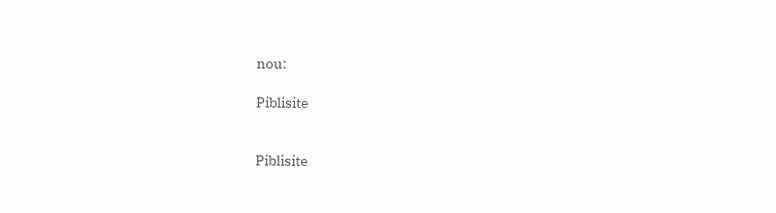nou:

Piblisite


Piblisite